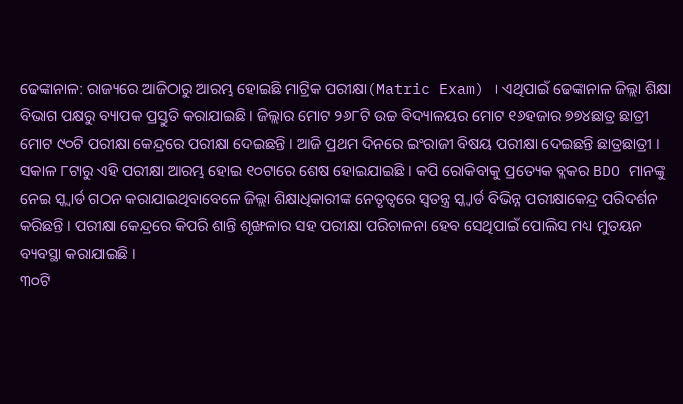ଢେଙ୍କାନାଳ: ରାଜ୍ୟରେ ଆଜିଠାରୁ ଆରମ୍ଭ ହୋଇଛି ମାଟ୍ରିକ ପରୀକ୍ଷା(Matric Exam) । ଏଥିପାଇଁ ଢେଙ୍କାନାଳ ଜିଲ୍ଲା ଶିକ୍ଷା ବିଭାଗ ପକ୍ଷରୁ ବ୍ୟାପକ ପ୍ରସ୍ତୁତି କରାଯାଇଛି । ଜିଲ୍ଲାର ମୋଟ ୨୬୮ଟି ଉଚ୍ଚ ବିଦ୍ୟାଳୟର ମୋଟ ୧୬ହଜାର ୭୭୪ଛାତ୍ର ଛାତ୍ରୀ ମୋଟ ୯୦ଟି ପରୀକ୍ଷା କେନ୍ଦ୍ରରେ ପରୀକ୍ଷା ଦେଇଛନ୍ତି । ଆଜି ପ୍ରଥମ ଦିନରେ ଇଂରାଜୀ ବିଷୟ ପରୀକ୍ଷା ଦେଇଛନ୍ତି ଛାତ୍ରଛାତ୍ରୀ ।
ସକାଳ ୮ଟାରୁ ଏହି ପରୀକ୍ଷା ଆରମ୍ଭ ହୋଇ ୧୦ଟାରେ ଶେଷ ହୋଇଯାଇଛି । କପି ରୋକିବାକୁ ପ୍ରତ୍ୟେକ ବ୍ଲକର BDO ମାନଙ୍କୁ ନେଇ ସ୍କ୍ୱାର୍ଡ ଗଠନ କରାଯାଇଥିବାବେଳେ ଜିଲ୍ଲା ଶିକ୍ଷାଧିକାରୀଙ୍କ ନେତୃତ୍ୱରେ ସ୍ୱତନ୍ତ୍ର ସ୍କ୍ୱାର୍ଡ ବିଭିନ୍ନ ପରୀକ୍ଷାକେନ୍ଦ୍ର ପରିଦର୍ଶନ କରିଛନ୍ତି । ପରୀକ୍ଷା କେନ୍ଦ୍ରରେ କିପରି ଶାନ୍ତି ଶୃଙ୍ଖଳାର ସହ ପରୀକ୍ଷା ପରିଚାଳନା ହେବ ସେଥିପାଇଁ ପୋଲିସ ମଧ୍ୟ ମୁତୟନ ବ୍ୟବସ୍ଥା କରାଯାଇଛି ।
୩୦ଟି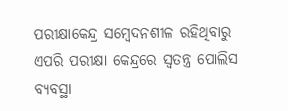ପରୀକ୍ଷାକେନ୍ଦ୍ର ସମ୍ବେଦନଶୀଳ ରହିଥିବାରୁ ଏପରି ପରୀକ୍ଷା କେନ୍ଦ୍ରରେ ସ୍ୱତନ୍ତ୍ର ପୋଲିସ ବ୍ୟବସ୍ଥା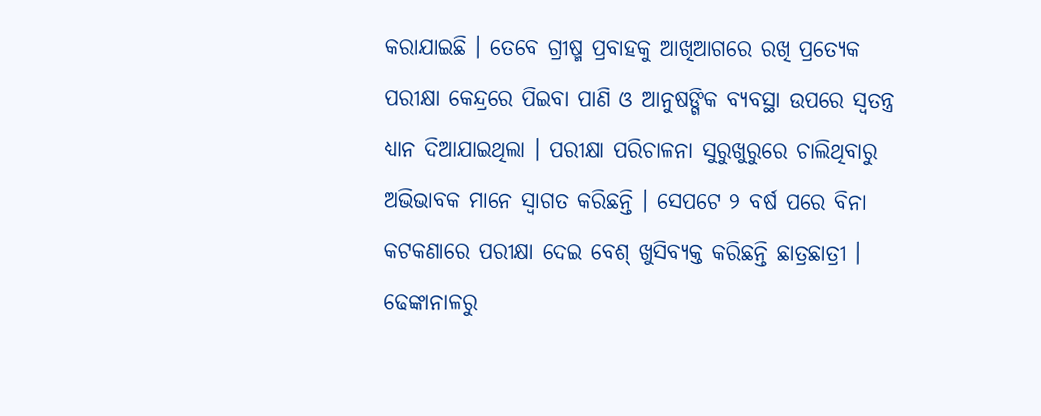କରାଯାଇଛି । ତେବେ ଗ୍ରୀଷ୍ମ ପ୍ରବାହକୁ ଆଖିଆଗରେ ରଖି ପ୍ରତ୍ୟେକ ପରୀକ୍ଷା କେନ୍ଦ୍ରରେ ପିଇବା ପାଣି ଓ ଆନୁଷଙ୍ଗିକ ବ୍ୟବସ୍ଥା ଉପରେ ସ୍ୱତନ୍ତ୍ର ଧ୍ୟାନ ଦିଆଯାଇଥିଲା । ପରୀକ୍ଷା ପରିଚାଳନା ସୁରୁଖୁରୁରେ ଚାଲିଥିବାରୁ ଅଭିଭାବକ ମାନେ ସ୍ୱାଗତ କରିଛନ୍ତି । ସେପଟେ ୨ ବର୍ଷ ପରେ ବିନା କଟକଣାରେ ପରୀକ୍ଷା ଦେଇ ବେଶ୍ ଖୁସିବ୍ୟକ୍ତ କରିଛନ୍ତି ଛାତ୍ରଛାତ୍ରୀ ।
ଢେଙ୍କାନାଳରୁ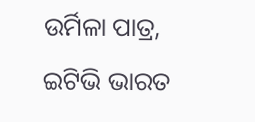ଉର୍ମିଳା ପାତ୍ର, ଇଟିଭି ଭାରତ